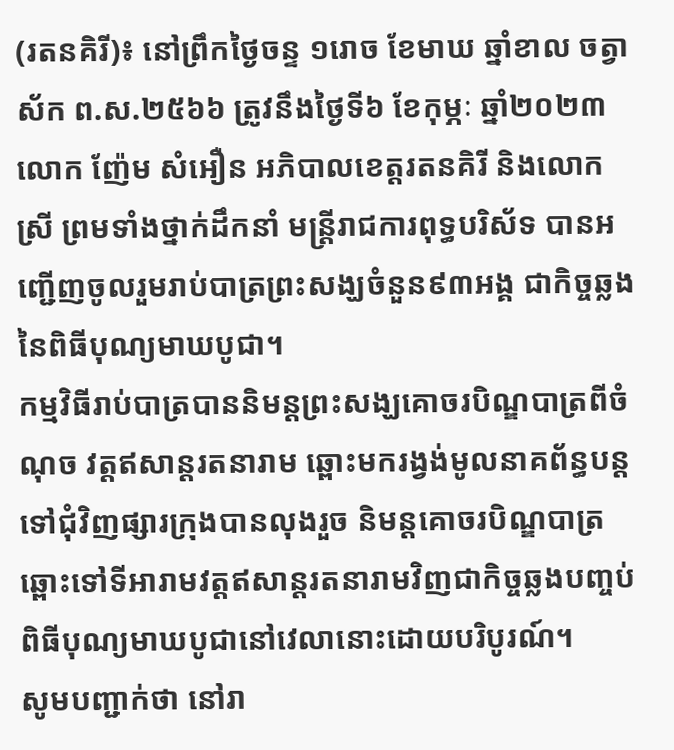(រតនគិរី)៖ នៅព្រឹកថ្ងៃចន្ទ ១រោច ខែមាឃ ឆ្នាំខាល ចត្វាស័ក ព.ស.២៥៦៦ ត្រូវនឹងថ្ងៃទី៦ ខែកុម្ភៈ ឆ្នាំ២០២៣ លោក ញ៉ែម សំអឿន អភិបាលខេត្តរតនគិរី និងលោកស្រី ព្រមទាំងថ្នាក់ដឹកនាំ មន្ត្រីរាជការពុទ្ធបរិស័ទ បានអញ្ជើញចូលរួមរាប់បាត្រព្រះសង្ឃចំនួន៩៣អង្គ ជាកិច្ចឆ្លងនៃពិធីបុណ្យមាឃបូជា។
កម្មវិធីរាប់បាត្របាននិមន្តព្រះសង្ឃគោចរបិណ្ឌបាត្រពីចំណុច វត្តឥសាន្តរតនារាម ឆ្ពោះមករង្វង់មូលនាគព័ន្ធបន្តទៅជុំវិញផ្សារក្រុងបានលុងរួច និមន្តគោចរបិណ្ឌបាត្រឆ្ពោះទៅទីអារាមវត្តឥសាន្តរតនារាមវិញជាកិច្ចឆ្លងបញ្ចប់ពិធីបុណ្យមាឃបូជានៅវេលានោះដោយបរិបូរណ៍។
សូមបញ្ជាក់ថា នៅរា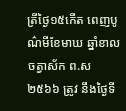ត្រីថ្ងៃ១៥កើត ពេញបូណ៌មីខែមាឃ ឆ្នាំខាលចត្វាស័ក ព.ស ២៥៦៦ ត្រូវ នឹងថ្ងៃទី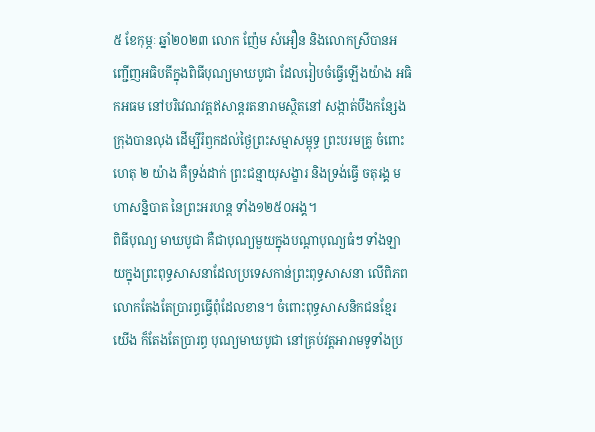៥ ខែកុម្ភៈ ឆ្នាំ២០២៣ លោក ញ៉ែម សំអឿន និងលោកស្រីបានអញ្ជើញអធិបតីក្នុងពិធីបុណ្យមាឃបូជា ដែលរៀបចំធ្វើឡើងយ៉ាង អធិកអធម នៅបរិវេណវត្តឥសាន្តរតនារាមស្ថិតនៅ សង្កាត់បឹងកន្សែង ក្រុងបានលុង ដើម្បីរំឭកដល់ថ្ងៃព្រះសម្មាសម្ពុទ្ធ ព្រះបរមគ្រូ ចំពោះហេតុ ២ យ៉ាង គឺទ្រង់ដាក់ ព្រះជន្មាយុសង្ខារ និងទ្រង់ធ្វើ ចតុរង្គ មហាសន្និបាត នៃព្រះអរហន្ត ទាំង១២៥០អង្គ។
ពិធីបុណ្យ មាឃបូជា គឺជាបុណ្យមួយក្នុងបណ្តាបុណ្យធំៗ ទាំងឡាយក្នុងព្រះពុទ្ធសាសនាដែលប្រទេសកាន់ព្រះពុទ្ធសាសនា លើពិភពលោកតែងតែប្រារព្ធធ្វើពុំដែលខាន។ ចំពោះពុទ្ធសាសនិកជនខ្មែរយើង ក៏តែងតែប្រារព្ធ បុណ្យមាឃបូជា នៅគ្រប់វត្តអារាមទូទាំងប្រ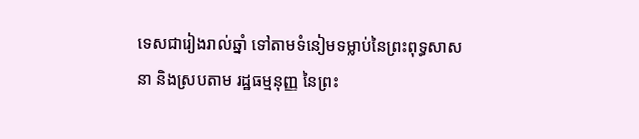ទេសជារៀងរាល់ឆ្នាំ ទៅតាមទំនៀមទម្លាប់នៃព្រះពុទ្ធសាសនា និងស្របតាម រដ្ឋធម្មនុញ្ញ នៃព្រះ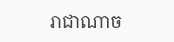រាជាណាច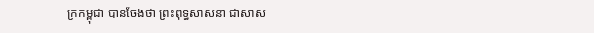ក្រកម្ពុជា បានចែងថា ព្រះពុទ្ធសាសនា ជាសាស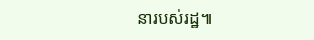នារបស់រដ្ឋ៕